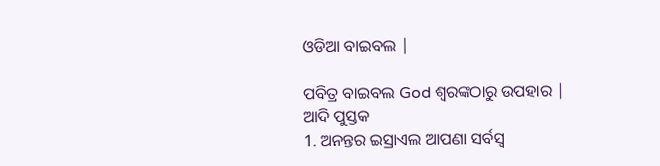ଓଡିଆ ବାଇବଲ |

ପବିତ୍ର ବାଇବଲ God ଶ୍ବରଙ୍କଠାରୁ ଉପହାର |
ଆଦି ପୁସ୍ତକ
1. ଅନନ୍ତର ଇସ୍ରାଏଲ ଆପଣା ସର୍ବସ୍ଵ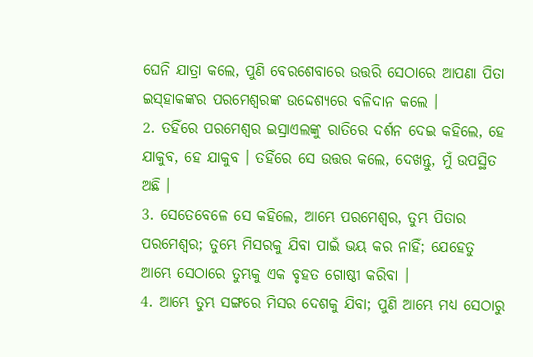ଘେନି ଯାତ୍ରା କଲେ, ପୁଣି ବେରଶେବାରେ ଉତ୍ତରି ସେଠାରେ ଆପଣା ପିତା ଇସ୍‍ହାକଙ୍କର ପରମେଶ୍ଵରଙ୍କ ଉଦ୍ଦେଶ୍ୟରେ ବଳିଦାନ କଲେ ।
2. ତହିଁରେ ପରମେଶ୍ଵର ଇସ୍ରାଏଲଙ୍କୁ ରାତିରେ ଦର୍ଶନ ଦେଇ କହିଲେ, ହେ ଯାକୁବ, ହେ ଯାକୁବ । ତହିଁରେ ସେ ଉତ୍ତର କଲେ, ଦେଖନ୍ତୁ, ମୁଁ ଉପସ୍ଥିତ ଅଛି ।
3. ସେତେବେଳେ ସେ କହିଲେ, ଆମ୍ଭେ ପରମେଶ୍ଵର, ତୁମ୍ଭ ପିତାର ପରମେଶ୍ଵର; ତୁମ୍ଭେ ମିସରକୁ ଯିବା ପାଇଁ ଭୟ କର ନାହିଁ; ଯେହେତୁ ଆମ୍ଭେ ସେଠାରେ ତୁମ୍ଭକୁ ଏକ ବୃହତ ଗୋଷ୍ଠୀ କରିବା ।
4. ଆମ୍ଭେ ତୁମ୍ଭ ସଙ୍ଗରେ ମିସର ଦେଶକୁ ଯିବା; ପୁଣି ଆମ୍ଭେ ମଧ୍ୟ ସେଠାରୁ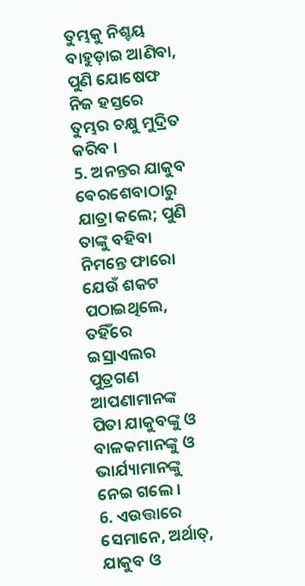ତୁମ୍ଭକୁ ନିଶ୍ଚୟ ବାହୁଡ଼ାଇ ଆଣିବା, ପୁଣି ଯୋଷେଫ ନିଜ ହସ୍ତରେ ତୁମ୍ଭର ଚକ୍ଷୁ ମୁଦ୍ରିତ କରିବ ।
5. ଅନନ୍ତର ଯାକୁବ ବେରଶେବାଠାରୁ ଯାତ୍ରା କଲେ; ପୁଣି ତାଙ୍କୁ ବହିବା ନିମନ୍ତେ ଫାରୋ ଯେଉଁ ଶକଟ ପଠାଇଥିଲେ, ତହିଁରେ ଇସ୍ରାଏଲର ପୁତ୍ରଗଣ ଆପଣାମାନଙ୍କ ପିତା ଯାକୁବଙ୍କୁ ଓ ବାଳକମାନଙ୍କୁ ଓ ଭାର୍ଯ୍ୟାମାନଙ୍କୁ ନେଇ ଗଲେ ।
6. ଏଉତ୍ତାରେ ସେମାନେ, ଅର୍ଥାତ୍, ଯାକୁବ ଓ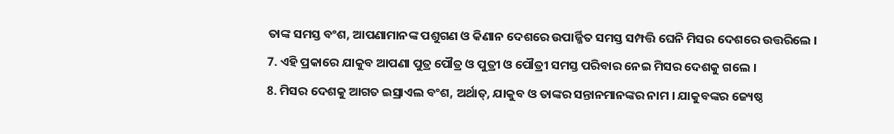ତାଙ୍କ ସମସ୍ତ ବଂଶ, ଆପଣାମାନଙ୍କ ପଶୁଗଣ ଓ କିଣାନ ଦେଶରେ ଉପାର୍ଜ୍ଜିତ ସମସ୍ତ ସମ୍ପତ୍ତି ଘେନି ମିସର ଦେଶରେ ଉତ୍ତରିଲେ ।
7. ଏହି ପ୍ରକାରେ ଯାକୁବ ଆପଣା ପୁତ୍ର ପୌତ୍ର ଓ ପୁତ୍ରୀ ଓ ପୌତ୍ରୀ ସମସ୍ତ ପରିବାର ନେଇ ମିସର ଦେଶକୁ ଗଲେ ।
8. ମିସର ଦେଶକୁ ଆଗତ ଇସ୍ରାଏଲ ବଂଶ, ଅର୍ଥାତ୍, ଯାକୁବ ଓ ତାଙ୍କର ସନ୍ତାନମାନଙ୍କର ନାମ । ଯାକୁବଙ୍କର ଜ୍ୟେଷ୍ଠ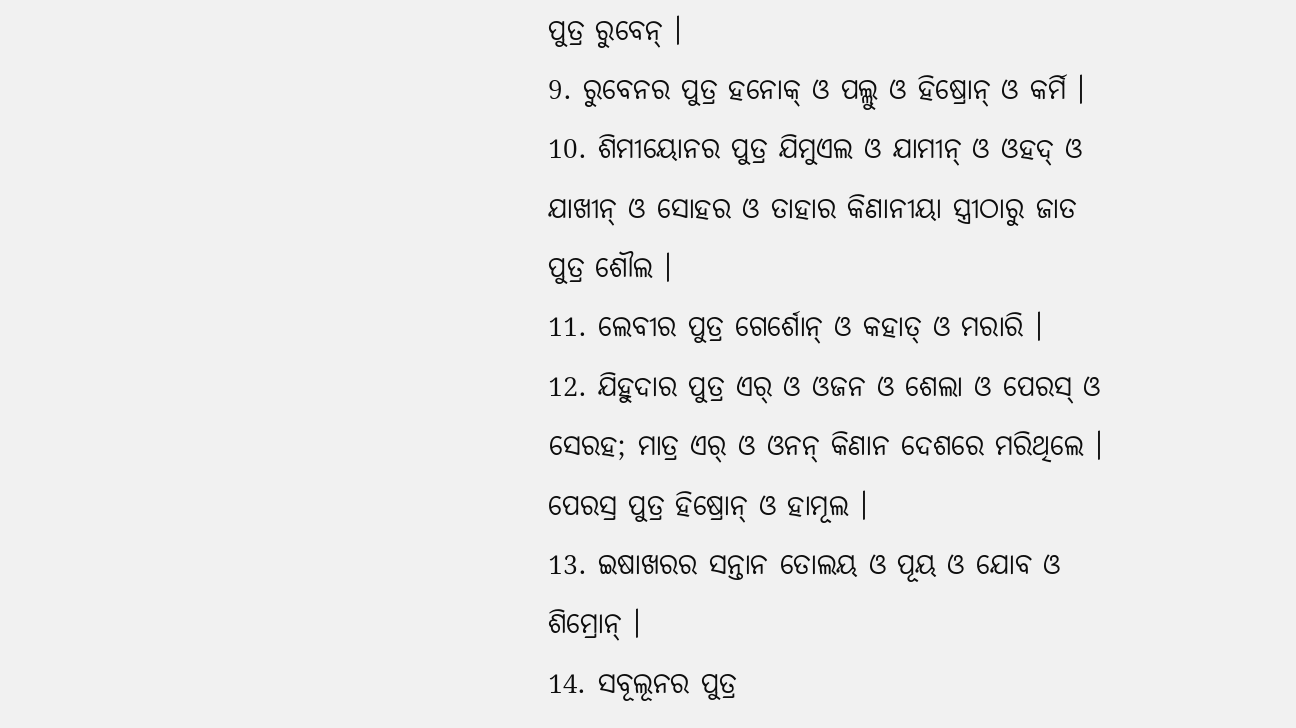ପୁତ୍ର ରୁବେନ୍ ।
9. ରୁବେନର ପୁତ୍ର ହନୋକ୍ ଓ ପଲ୍ଲୁ ଓ ହିଷ୍ରୋନ୍ ଓ କର୍ମି ।
10. ଶିମୀୟୋନର ପୁତ୍ର ଯିମୁଏଲ ଓ ଯାମୀନ୍ ଓ ଓହଦ୍ ଓ ଯାଖୀନ୍ ଓ ସୋହର ଓ ତାହାର କିଣାନୀୟା ସ୍ତ୍ରୀଠାରୁ ଜାତ ପୁତ୍ର ଶୌଲ ।
11. ଲେବୀର ପୁତ୍ର ଗେର୍ଶୋନ୍ ଓ କହାତ୍ ଓ ମରାରି ।
12. ଯିହୁଦାର ପୁତ୍ର ଏର୍ ଓ ଓଜନ ଓ ଶେଲା ଓ ପେରସ୍ ଓ ସେରହ; ମାତ୍ର ଏର୍ ଓ ଓନନ୍ କିଣାନ ଦେଶରେ ମରିଥିଲେ । ପେରସ୍ର ପୁତ୍ର ହିଷ୍ରୋନ୍ ଓ ହାମୂଲ ।
13. ଇଷାଖରର ସନ୍ତାନ ତୋଲୟ ଓ ପୂୟ ଓ ଯୋବ ଓ ଶିମ୍ରୋନ୍ ।
14. ସବୂଲୂନର ପୁତ୍ର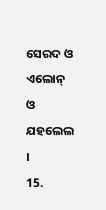ସେରଦ ଓ ଏଲୋନ୍ ଓ ଯହଲେଲ ।
15.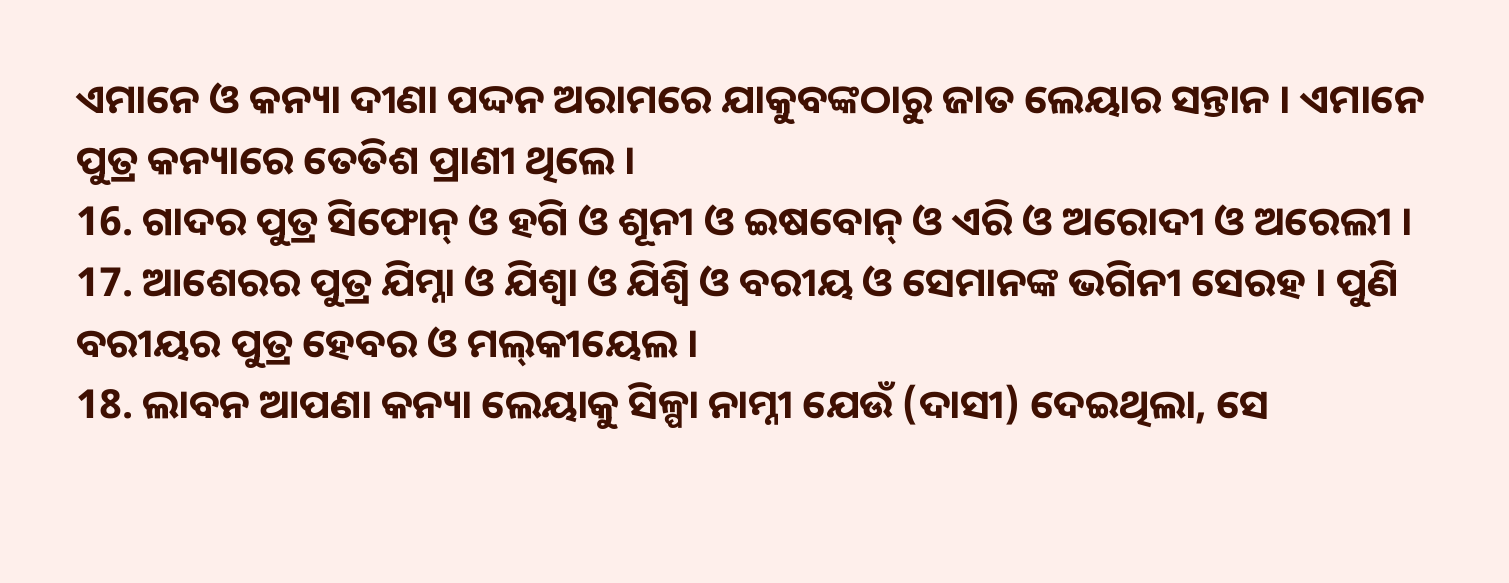ଏମାନେ ଓ କନ୍ୟା ଦୀଣା ପଦ୍ଦନ ଅରାମରେ ଯାକୁବଙ୍କଠାରୁ ଜାତ ଲେୟାର ସନ୍ତାନ । ଏମାନେ ପୁତ୍ର କନ୍ୟାରେ ତେତିଶ ପ୍ରାଣୀ ଥିଲେ ।
16. ଗାଦର ପୁତ୍ର ସିଫୋନ୍ ଓ ହଗି ଓ ଶୂନୀ ଓ ଇଷବୋନ୍ ଓ ଏରି ଓ ଅରୋଦୀ ଓ ଅରେଲୀ ।
17. ଆଶେରର ପୁତ୍ର ଯିମ୍ନା ଓ ଯିଶ୍ବା ଓ ଯିଶ୍ବି ଓ ବରୀୟ ଓ ସେମାନଙ୍କ ଭଗିନୀ ସେରହ । ପୁଣି ବରୀୟର ପୁତ୍ର ହେବର ଓ ମଲ୍‍କୀୟେଲ ।
18. ଲାବନ ଆପଣା କନ୍ୟା ଲେୟାକୁ ସିଳ୍ପା ନାମ୍ନୀ ଯେଉଁ (ଦାସୀ) ଦେଇଥିଲା, ସେ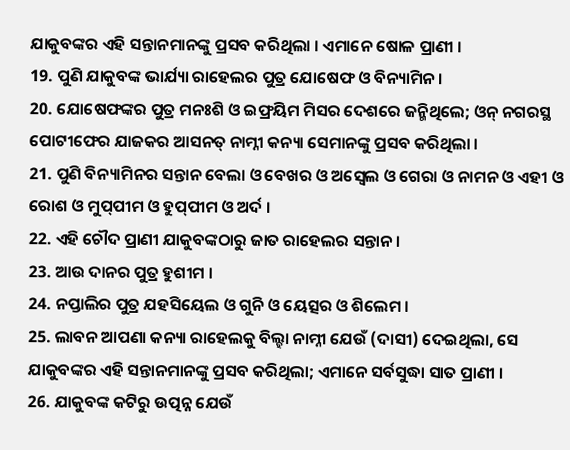ଯାକୁବଙ୍କର ଏହି ସନ୍ତାନମାନଙ୍କୁ ପ୍ରସବ କରିଥିଲା । ଏମାନେ ଷୋଳ ପ୍ରାଣୀ ।
19. ପୁଣି ଯାକୁବଙ୍କ ଭାର୍ଯ୍ୟା ରାହେଲର ପୁତ୍ର ଯୋଷେଫ ଓ ବିନ୍ୟାମିନ।
20. ଯୋଷେଫଙ୍କର ପୁତ୍ର ମନଃଶି ଓ ଇଫ୍ରୟିମ ମିସର ଦେଶରେ ଜନ୍ମିଥିଲେ; ଓନ୍ ନଗରସ୍ଥ ପୋଟୀଫେର ଯାଜକର ଆସନତ୍ ନାମ୍ନୀ କନ୍ୟା ସେମାନଙ୍କୁ ପ୍ରସବ କରିଥିଲା ।
21. ପୁଣି ବିନ୍ୟାମିନର ସନ୍ତାନ ବେଲା ଓ ବେଖର ଓ ଅସ୍ବେଲ ଓ ଗେରା ଓ ନାମନ ଓ ଏହୀ ଓ ରୋଶ ଓ ମୁପ୍‍ପୀମ ଓ ହୁପ୍‍ପୀମ ଓ ଅର୍ଦ ।
22. ଏହି ଚୌଦ ପ୍ରାଣୀ ଯାକୁବଙ୍କଠାରୁ ଜାତ ରାହେଲର ସନ୍ତାନ ।
23. ଆଉ ଦାନର ପୁତ୍ର ହୁଶୀମ ।
24. ନପ୍ତାଲିର ପୁତ୍ର ଯହସିୟେଲ ଓ ଗୁନି ଓ ୟେତ୍ସର ଓ ଶିଲେମ ।
25. ଲାବନ ଆପଣା କନ୍ୟା ରାହେଲକୁ ବିଲ୍ହା ନାମ୍ନୀ ଯେଉଁ (ଦାସୀ) ଦେଇଥିଲା, ସେ ଯାକୁବଙ୍କର ଏହି ସନ୍ତାନମାନଙ୍କୁ ପ୍ରସବ କରିଥିଲା; ଏମାନେ ସର୍ବସୁଦ୍ଧା ସାତ ପ୍ରାଣୀ ।
26. ଯାକୁବଙ୍କ କଟିରୁ ଉତ୍ପନ୍ନ ଯେଉଁ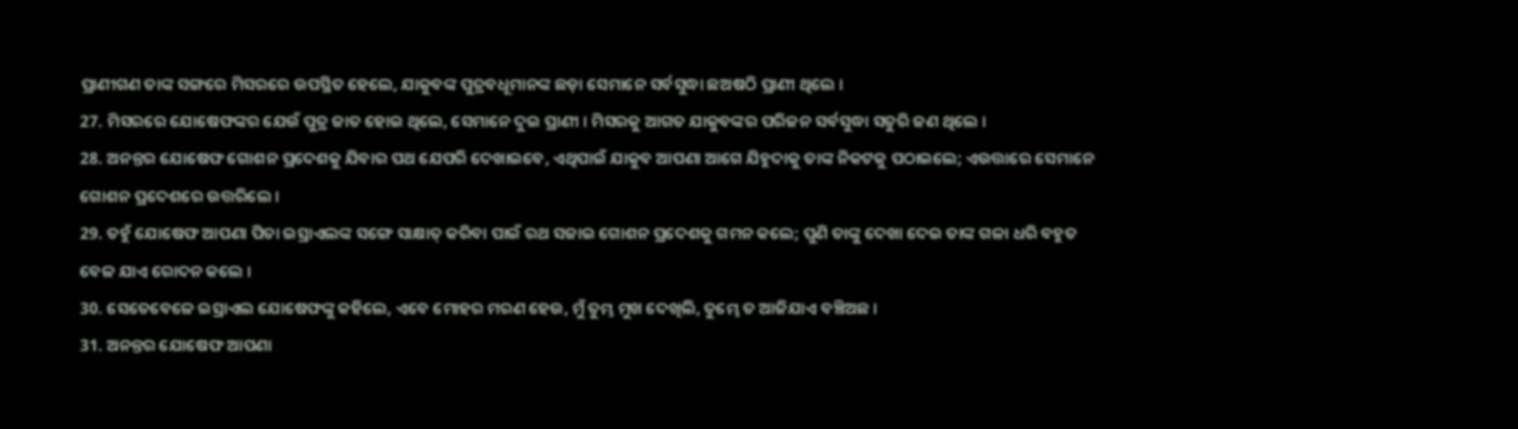ପ୍ରାଣୀଗଣ ତାଙ୍କ ସଙ୍ଗରେ ମିସରରେ ଉପସ୍ଥିତ ହେଲେ, ଯାକୁବଙ୍କ ପୁତ୍ରବଧୂମାନଙ୍କ ଛଡ଼ା ସେମାନେ ସର୍ବସୁଦ୍ଧା ଛଅଷଠି ପ୍ରାଣୀ ଥିଲେ ।
27. ମିସରରେ ଯୋଷେଫଙ୍କର ଯେଉଁ ପୁତ୍ର ଜାତ ହୋଇ ଥିଲେ, ସେମାନେ ଦୁଇ ପ୍ରାଣୀ । ମିସରକୁ ଆଗତ ଯାକୁବଙ୍କର ପରିଜନ ସର୍ବସୁଦ୍ଧା ସତୁରି ଜଣ ଥିଲେ ।
28. ଅନନ୍ତର ଯୋଷେଫ ଗୋଶନ ପ୍ରଦେଶକୁ ଯିବାର ପଥ ଯେପରି ଦେଖାଇବେ, ଏଥିପାଇଁ ଯାକୁବ ଆପଣା ଆଗେ ଯିହୁଦାକୁ ତାଙ୍କ ନିକଟକୁ ପଠାଇଲେ; ଏଉତ୍ତାରେ ସେମାନେ ଗୋଶନ ପ୍ରଦେଶରେ ଉତ୍ତରିଲେ ।
29. ତହୁଁ ଯୋଷେଫ ଆପଣା ପିତା ଇସ୍ରାଏଲଙ୍କ ସଙ୍ଗେ ସାକ୍ଷାତ୍ କରିବା ପାଇଁ ରଥ ସଜାଇ ଗୋଶନ ପ୍ରଦେଶକୁ ଗମନ କଲେ; ପୁଣି ତାଙ୍କୁ ଦେଖା ଦେଇ ତାଙ୍କ ଗଳା ଧରି ବହୁତ ବେଳ ଯାଏ ରୋଦନ କଲେ ।
30. ସେତେବେଳେ ଇସ୍ରାଏଲ ଯୋଷେଫଙ୍କୁ କହିଲେ, ଏବେ ମୋହର ମରଣ ହେଉ, ମୁଁ ତୁମ୍ଭ ମୁଖ ଦେଖିଲି, ତୁମ୍ଭେ ତ ଆଜିଯାଏ ବଞ୍ଚିଅଛ ।
31. ଅନନ୍ତର ଯୋଷେଫ ଆପଣା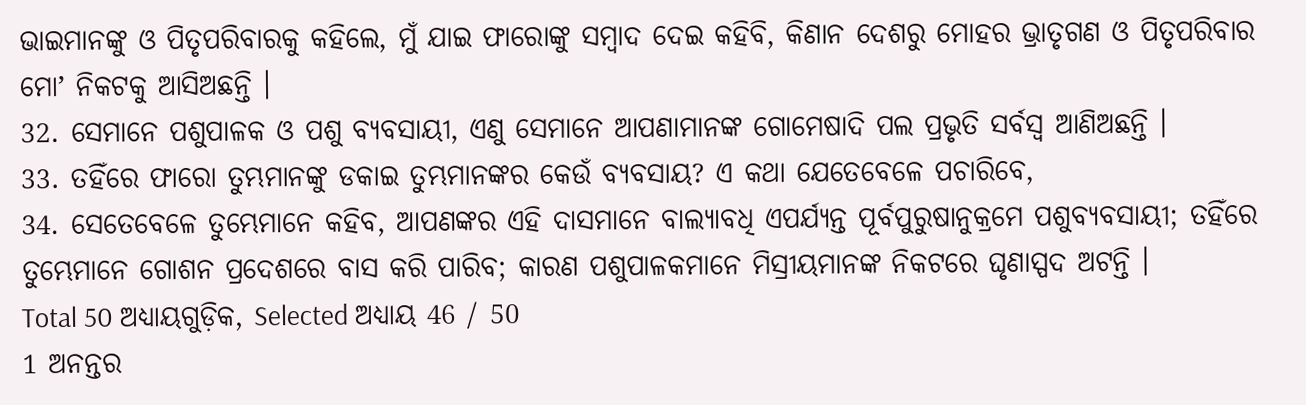ଭାଇମାନଙ୍କୁ ଓ ପିତୃପରିବାରକୁ କହିଲେ, ମୁଁ ଯାଇ ଫାରୋଙ୍କୁ ସମ୍ଵାଦ ଦେଇ କହିବି, କିଣାନ ଦେଶରୁ ମୋହର ଭ୍ରାତୃଗଣ ଓ ପିତୃପରିବାର ମୋʼ ନିକଟକୁ ଆସିଅଛନ୍ତି ।
32. ସେମାନେ ପଶୁପାଳକ ଓ ପଶୁ ବ୍ୟବସାୟୀ, ଏଣୁ ସେମାନେ ଆପଣାମାନଙ୍କ ଗୋମେଷାଦି ପଲ ପ୍ରଭୃତି ସର୍ବସ୍ଵ ଆଣିଅଛନ୍ତି ।
33. ତହିଁରେ ଫାରୋ ତୁମ୍ଭମାନଙ୍କୁ ଡକାଇ ତୁମ୍ଭମାନଙ୍କର କେଉଁ ବ୍ୟବସାୟ? ଏ କଥା ଯେତେବେଳେ ପଚାରିବେ,
34. ସେତେବେଳେ ତୁମ୍ଭେମାନେ କହିବ, ଆପଣଙ୍କର ଏହି ଦାସମାନେ ବାଲ୍ୟାବଧି ଏପର୍ଯ୍ୟନ୍ତ ପୂର୍ବପୁରୁଷାନୁକ୍ରମେ ପଶୁବ୍ୟବସାୟୀ; ତହିଁରେ ତୁମ୍ଭେମାନେ ଗୋଶନ ପ୍ରଦେଶରେ ବାସ କରି ପାରିବ; କାରଣ ପଶୁପାଳକମାନେ ମିସ୍ରୀୟମାନଙ୍କ ନିକଟରେ ଘୃଣାସ୍ପଦ ଅଟନ୍ତି ।
Total 50 ଅଧ୍ୟାୟଗୁଡ଼ିକ, Selected ଅଧ୍ୟାୟ 46 / 50
1 ଅନନ୍ତର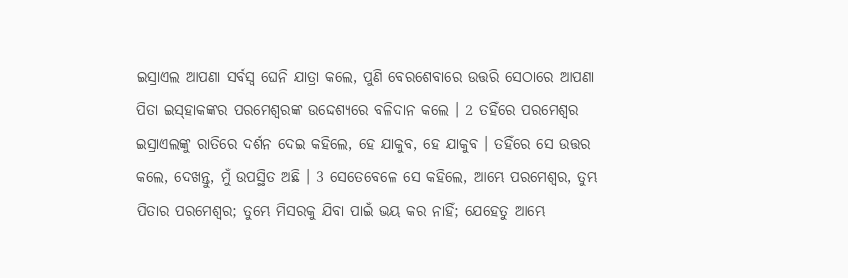ଇସ୍ରାଏଲ ଆପଣା ସର୍ବସ୍ଵ ଘେନି ଯାତ୍ରା କଲେ, ପୁଣି ବେରଶେବାରେ ଉତ୍ତରି ସେଠାରେ ଆପଣା ପିତା ଇସ୍‍ହାକଙ୍କର ପରମେଶ୍ଵରଙ୍କ ଉଦ୍ଦେଶ୍ୟରେ ବଳିଦାନ କଲେ । 2 ତହିଁରେ ପରମେଶ୍ଵର ଇସ୍ରାଏଲଙ୍କୁ ରାତିରେ ଦର୍ଶନ ଦେଇ କହିଲେ, ହେ ଯାକୁବ, ହେ ଯାକୁବ । ତହିଁରେ ସେ ଉତ୍ତର କଲେ, ଦେଖନ୍ତୁ, ମୁଁ ଉପସ୍ଥିତ ଅଛି । 3 ସେତେବେଳେ ସେ କହିଲେ, ଆମ୍ଭେ ପରମେଶ୍ଵର, ତୁମ୍ଭ ପିତାର ପରମେଶ୍ଵର; ତୁମ୍ଭେ ମିସରକୁ ଯିବା ପାଇଁ ଭୟ କର ନାହିଁ; ଯେହେତୁ ଆମ୍ଭେ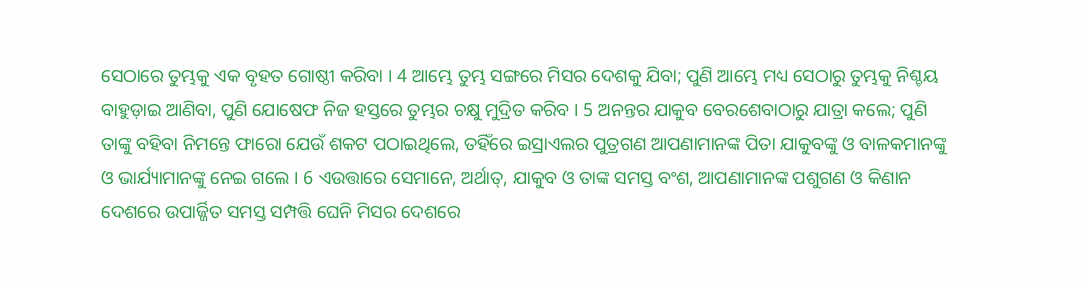ସେଠାରେ ତୁମ୍ଭକୁ ଏକ ବୃହତ ଗୋଷ୍ଠୀ କରିବା । 4 ଆମ୍ଭେ ତୁମ୍ଭ ସଙ୍ଗରେ ମିସର ଦେଶକୁ ଯିବା; ପୁଣି ଆମ୍ଭେ ମଧ୍ୟ ସେଠାରୁ ତୁମ୍ଭକୁ ନିଶ୍ଚୟ ବାହୁଡ଼ାଇ ଆଣିବା, ପୁଣି ଯୋଷେଫ ନିଜ ହସ୍ତରେ ତୁମ୍ଭର ଚକ୍ଷୁ ମୁଦ୍ରିତ କରିବ । 5 ଅନନ୍ତର ଯାକୁବ ବେରଶେବାଠାରୁ ଯାତ୍ରା କଲେ; ପୁଣି ତାଙ୍କୁ ବହିବା ନିମନ୍ତେ ଫାରୋ ଯେଉଁ ଶକଟ ପଠାଇଥିଲେ, ତହିଁରେ ଇସ୍ରାଏଲର ପୁତ୍ରଗଣ ଆପଣାମାନଙ୍କ ପିତା ଯାକୁବଙ୍କୁ ଓ ବାଳକମାନଙ୍କୁ ଓ ଭାର୍ଯ୍ୟାମାନଙ୍କୁ ନେଇ ଗଲେ । 6 ଏଉତ୍ତାରେ ସେମାନେ, ଅର୍ଥାତ୍, ଯାକୁବ ଓ ତାଙ୍କ ସମସ୍ତ ବଂଶ, ଆପଣାମାନଙ୍କ ପଶୁଗଣ ଓ କିଣାନ ଦେଶରେ ଉପାର୍ଜ୍ଜିତ ସମସ୍ତ ସମ୍ପତ୍ତି ଘେନି ମିସର ଦେଶରେ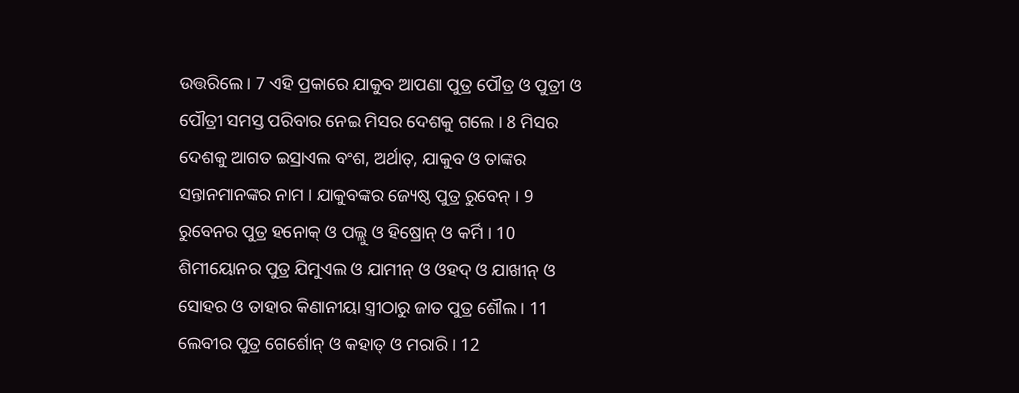ଉତ୍ତରିଲେ । 7 ଏହି ପ୍ରକାରେ ଯାକୁବ ଆପଣା ପୁତ୍ର ପୌତ୍ର ଓ ପୁତ୍ରୀ ଓ ପୌତ୍ରୀ ସମସ୍ତ ପରିବାର ନେଇ ମିସର ଦେଶକୁ ଗଲେ । 8 ମିସର ଦେଶକୁ ଆଗତ ଇସ୍ରାଏଲ ବଂଶ, ଅର୍ଥାତ୍, ଯାକୁବ ଓ ତାଙ୍କର ସନ୍ତାନମାନଙ୍କର ନାମ । ଯାକୁବଙ୍କର ଜ୍ୟେଷ୍ଠ ପୁତ୍ର ରୁବେନ୍ । 9 ରୁବେନର ପୁତ୍ର ହନୋକ୍ ଓ ପଲ୍ଲୁ ଓ ହିଷ୍ରୋନ୍ ଓ କର୍ମି । 10 ଶିମୀୟୋନର ପୁତ୍ର ଯିମୁଏଲ ଓ ଯାମୀନ୍ ଓ ଓହଦ୍ ଓ ଯାଖୀନ୍ ଓ ସୋହର ଓ ତାହାର କିଣାନୀୟା ସ୍ତ୍ରୀଠାରୁ ଜାତ ପୁତ୍ର ଶୌଲ । 11 ଲେବୀର ପୁତ୍ର ଗେର୍ଶୋନ୍ ଓ କହାତ୍ ଓ ମରାରି । 12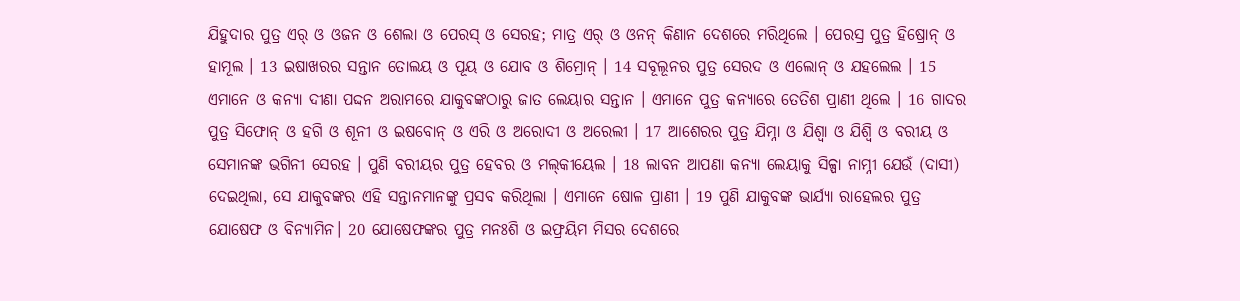ଯିହୁଦାର ପୁତ୍ର ଏର୍ ଓ ଓଜନ ଓ ଶେଲା ଓ ପେରସ୍ ଓ ସେରହ; ମାତ୍ର ଏର୍ ଓ ଓନନ୍ କିଣାନ ଦେଶରେ ମରିଥିଲେ । ପେରସ୍ର ପୁତ୍ର ହିଷ୍ରୋନ୍ ଓ ହାମୂଲ । 13 ଇଷାଖରର ସନ୍ତାନ ତୋଲୟ ଓ ପୂୟ ଓ ଯୋବ ଓ ଶିମ୍ରୋନ୍ । 14 ସବୂଲୂନର ପୁତ୍ର ସେରଦ ଓ ଏଲୋନ୍ ଓ ଯହଲେଲ । 15 ଏମାନେ ଓ କନ୍ୟା ଦୀଣା ପଦ୍ଦନ ଅରାମରେ ଯାକୁବଙ୍କଠାରୁ ଜାତ ଲେୟାର ସନ୍ତାନ । ଏମାନେ ପୁତ୍ର କନ୍ୟାରେ ତେତିଶ ପ୍ରାଣୀ ଥିଲେ । 16 ଗାଦର ପୁତ୍ର ସିଫୋନ୍ ଓ ହଗି ଓ ଶୂନୀ ଓ ଇଷବୋନ୍ ଓ ଏରି ଓ ଅରୋଦୀ ଓ ଅରେଲୀ । 17 ଆଶେରର ପୁତ୍ର ଯିମ୍ନା ଓ ଯିଶ୍ବା ଓ ଯିଶ୍ବି ଓ ବରୀୟ ଓ ସେମାନଙ୍କ ଭଗିନୀ ସେରହ । ପୁଣି ବରୀୟର ପୁତ୍ର ହେବର ଓ ମଲ୍‍କୀୟେଲ । 18 ଲାବନ ଆପଣା କନ୍ୟା ଲେୟାକୁ ସିଳ୍ପା ନାମ୍ନୀ ଯେଉଁ (ଦାସୀ) ଦେଇଥିଲା, ସେ ଯାକୁବଙ୍କର ଏହି ସନ୍ତାନମାନଙ୍କୁ ପ୍ରସବ କରିଥିଲା । ଏମାନେ ଷୋଳ ପ୍ରାଣୀ । 19 ପୁଣି ଯାକୁବଙ୍କ ଭାର୍ଯ୍ୟା ରାହେଲର ପୁତ୍ର ଯୋଷେଫ ଓ ବିନ୍ୟାମିନ। 20 ଯୋଷେଫଙ୍କର ପୁତ୍ର ମନଃଶି ଓ ଇଫ୍ରୟିମ ମିସର ଦେଶରେ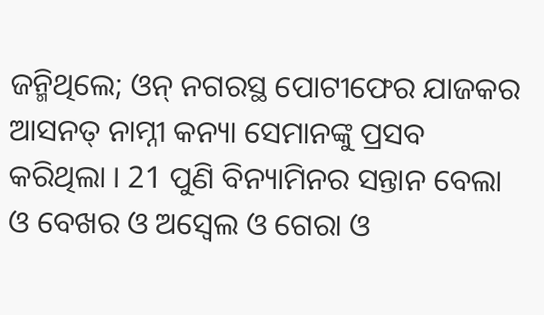ଜନ୍ମିଥିଲେ; ଓନ୍ ନଗରସ୍ଥ ପୋଟୀଫେର ଯାଜକର ଆସନତ୍ ନାମ୍ନୀ କନ୍ୟା ସେମାନଙ୍କୁ ପ୍ରସବ କରିଥିଲା । 21 ପୁଣି ବିନ୍ୟାମିନର ସନ୍ତାନ ବେଲା ଓ ବେଖର ଓ ଅସ୍ବେଲ ଓ ଗେରା ଓ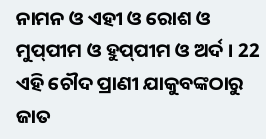ନାମନ ଓ ଏହୀ ଓ ରୋଶ ଓ ମୁପ୍‍ପୀମ ଓ ହୁପ୍‍ପୀମ ଓ ଅର୍ଦ । 22 ଏହି ଚୌଦ ପ୍ରାଣୀ ଯାକୁବଙ୍କଠାରୁ ଜାତ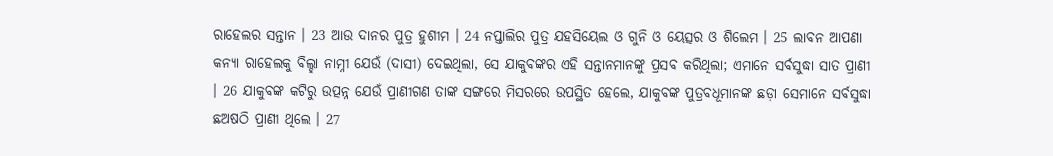ରାହେଲର ସନ୍ତାନ । 23 ଆଉ ଦାନର ପୁତ୍ର ହୁଶୀମ । 24 ନପ୍ତାଲିର ପୁତ୍ର ଯହସିୟେଲ ଓ ଗୁନି ଓ ୟେତ୍ସର ଓ ଶିଲେମ । 25 ଲାବନ ଆପଣା କନ୍ୟା ରାହେଲକୁ ବିଲ୍ହା ନାମ୍ନୀ ଯେଉଁ (ଦାସୀ) ଦେଇଥିଲା, ସେ ଯାକୁବଙ୍କର ଏହି ସନ୍ତାନମାନଙ୍କୁ ପ୍ରସବ କରିଥିଲା; ଏମାନେ ସର୍ବସୁଦ୍ଧା ସାତ ପ୍ରାଣୀ । 26 ଯାକୁବଙ୍କ କଟିରୁ ଉତ୍ପନ୍ନ ଯେଉଁ ପ୍ରାଣୀଗଣ ତାଙ୍କ ସଙ୍ଗରେ ମିସରରେ ଉପସ୍ଥିତ ହେଲେ, ଯାକୁବଙ୍କ ପୁତ୍ରବଧୂମାନଙ୍କ ଛଡ଼ା ସେମାନେ ସର୍ବସୁଦ୍ଧା ଛଅଷଠି ପ୍ରାଣୀ ଥିଲେ । 27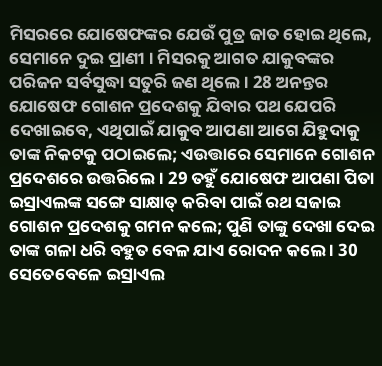ମିସରରେ ଯୋଷେଫଙ୍କର ଯେଉଁ ପୁତ୍ର ଜାତ ହୋଇ ଥିଲେ, ସେମାନେ ଦୁଇ ପ୍ରାଣୀ । ମିସରକୁ ଆଗତ ଯାକୁବଙ୍କର ପରିଜନ ସର୍ବସୁଦ୍ଧା ସତୁରି ଜଣ ଥିଲେ । 28 ଅନନ୍ତର ଯୋଷେଫ ଗୋଶନ ପ୍ରଦେଶକୁ ଯିବାର ପଥ ଯେପରି ଦେଖାଇବେ, ଏଥିପାଇଁ ଯାକୁବ ଆପଣା ଆଗେ ଯିହୁଦାକୁ ତାଙ୍କ ନିକଟକୁ ପଠାଇଲେ; ଏଉତ୍ତାରେ ସେମାନେ ଗୋଶନ ପ୍ରଦେଶରେ ଉତ୍ତରିଲେ । 29 ତହୁଁ ଯୋଷେଫ ଆପଣା ପିତା ଇସ୍ରାଏଲଙ୍କ ସଙ୍ଗେ ସାକ୍ଷାତ୍ କରିବା ପାଇଁ ରଥ ସଜାଇ ଗୋଶନ ପ୍ରଦେଶକୁ ଗମନ କଲେ; ପୁଣି ତାଙ୍କୁ ଦେଖା ଦେଇ ତାଙ୍କ ଗଳା ଧରି ବହୁତ ବେଳ ଯାଏ ରୋଦନ କଲେ । 30 ସେତେବେଳେ ଇସ୍ରାଏଲ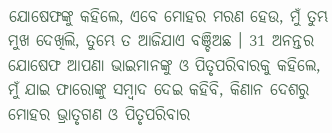ଯୋଷେଫଙ୍କୁ କହିଲେ, ଏବେ ମୋହର ମରଣ ହେଉ, ମୁଁ ତୁମ୍ଭ ମୁଖ ଦେଖିଲି, ତୁମ୍ଭେ ତ ଆଜିଯାଏ ବଞ୍ଚିଅଛ । 31 ଅନନ୍ତର ଯୋଷେଫ ଆପଣା ଭାଇମାନଙ୍କୁ ଓ ପିତୃପରିବାରକୁ କହିଲେ, ମୁଁ ଯାଇ ଫାରୋଙ୍କୁ ସମ୍ଵାଦ ଦେଇ କହିବି, କିଣାନ ଦେଶରୁ ମୋହର ଭ୍ରାତୃଗଣ ଓ ପିତୃପରିବାର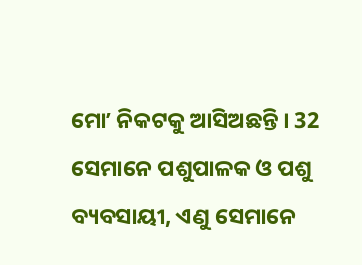ମୋʼ ନିକଟକୁ ଆସିଅଛନ୍ତି । 32 ସେମାନେ ପଶୁପାଳକ ଓ ପଶୁ ବ୍ୟବସାୟୀ, ଏଣୁ ସେମାନେ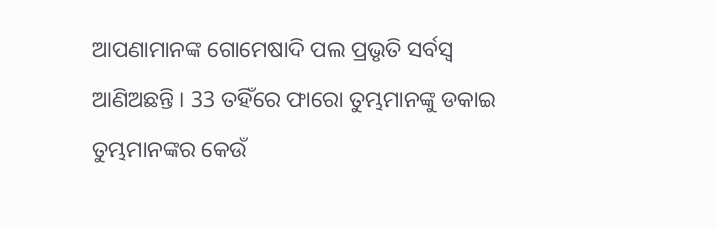ଆପଣାମାନଙ୍କ ଗୋମେଷାଦି ପଲ ପ୍ରଭୃତି ସର୍ବସ୍ଵ ଆଣିଅଛନ୍ତି । 33 ତହିଁରେ ଫାରୋ ତୁମ୍ଭମାନଙ୍କୁ ଡକାଇ ତୁମ୍ଭମାନଙ୍କର କେଉଁ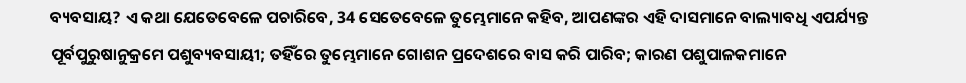ବ୍ୟବସାୟ? ଏ କଥା ଯେତେବେଳେ ପଚାରିବେ, 34 ସେତେବେଳେ ତୁମ୍ଭେମାନେ କହିବ, ଆପଣଙ୍କର ଏହି ଦାସମାନେ ବାଲ୍ୟାବଧି ଏପର୍ଯ୍ୟନ୍ତ ପୂର୍ବପୁରୁଷାନୁକ୍ରମେ ପଶୁବ୍ୟବସାୟୀ; ତହିଁରେ ତୁମ୍ଭେମାନେ ଗୋଶନ ପ୍ରଦେଶରେ ବାସ କରି ପାରିବ; କାରଣ ପଶୁପାଳକମାନେ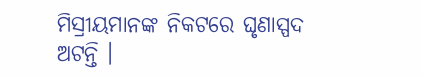ମିସ୍ରୀୟମାନଙ୍କ ନିକଟରେ ଘୃଣାସ୍ପଦ ଅଟନ୍ତି ।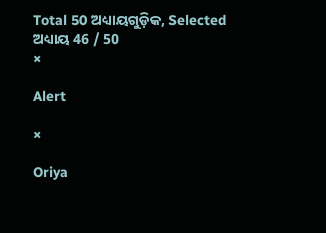Total 50 ଅଧ୍ୟାୟଗୁଡ଼ିକ, Selected ଅଧ୍ୟାୟ 46 / 50
×

Alert

×

Oriya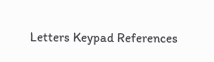Letters Keypad References